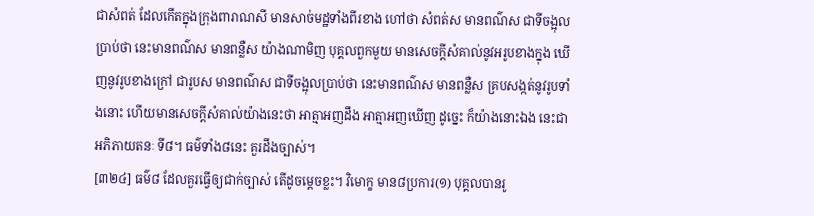ជាសំពត់ ដែលកើតក្នុងក្រុងពារាណសី មានសាច់មដ្ឋទាំងពីរខាង ហៅថា សំពត់ស មានពណ៌ស ជាទីចង្អុលប្រាប់ថា នេះមានពណ៌ស មានពន្លឺស យ៉ាងណាមិញ បុគ្គលពួកមួយ មានសេចក្តីសំគាល់នូវអរូបខាងក្នុង ឃើញនូវរូបខាងក្រៅ ជារូបស មានពណ៌ស ជាទីចង្អុលប្រាប់ថា នេះមានពណ៌ស មានពន្លឺស គ្របសង្កត់នូវរូបទាំងនោះ ហើយមានសេចក្តីសំគាល់យ៉ាងនេះថា អាត្មាអញដឹង អាត្មាអញឃើញ ដូច្នេះ ក៏យ៉ាងនោះឯង នេះជា អភិភាយតនៈ ទី៨។ ធម៌ទាំង៨នេះ គួរដឹងច្បាស់។
[៣២៤] ធម៌៨ ដែលគួរធ្វើឲ្យជាក់ច្បាស់ តើដូចម្តេចខ្លះ។ វិមោក្ខ មាន៨ប្រការ(១) បុគ្គលបានរូ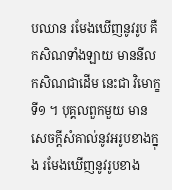បឈាន រមែងឃើញនូវរូប គឺកសិណទាំងឡាយ មាននីលកសិណជាដើម នេះជា វិមោក្ខទី១ ។ បុគ្គលពួកមួយ មានសេចក្តីសំគាល់នូវអរូបខាងក្នុង រមែងឃើញនូវរូបខាង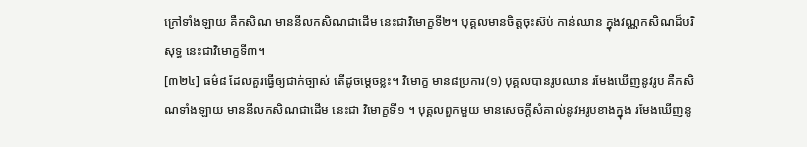ក្រៅទាំងឡាយ គឺកសិណ មាននីលកសិណជាដើម នេះជាវិមោក្ខទី២។ បុគ្គលមានចិត្តចុះស៊ប់ កាន់ឈាន ក្នុងវណ្ណកសិណដ៏បរិសុទ្ធ នេះជាវិមោក្ខទី៣។
[៣២៤] ធម៌៨ ដែលគួរធ្វើឲ្យជាក់ច្បាស់ តើដូចម្តេចខ្លះ។ វិមោក្ខ មាន៨ប្រការ(១) បុគ្គលបានរូបឈាន រមែងឃើញនូវរូប គឺកសិណទាំងឡាយ មាននីលកសិណជាដើម នេះជា វិមោក្ខទី១ ។ បុគ្គលពួកមួយ មានសេចក្តីសំគាល់នូវអរូបខាងក្នុង រមែងឃើញនូ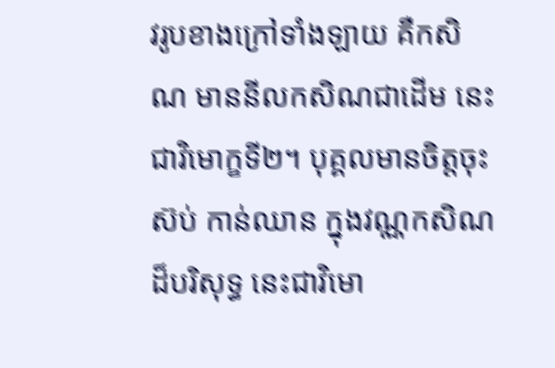វរូបខាងក្រៅទាំងឡាយ គឺកសិណ មាននីលកសិណជាដើម នេះជាវិមោក្ខទី២។ បុគ្គលមានចិត្តចុះស៊ប់ កាន់ឈាន ក្នុងវណ្ណកសិណដ៏បរិសុទ្ធ នេះជាវិមោ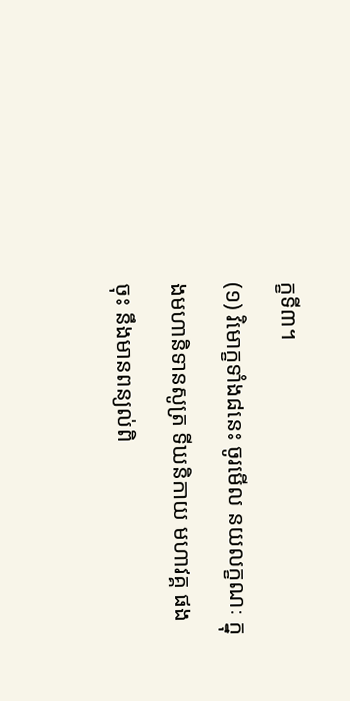ក្ខទី៣។
(១) វិមោក្ខទាំង៨នេះ ចូរមើល នយលក្ខណៈ ក្នុងមហានិទានសូត្រ ទីឃនិកាយ មហាវគ្គ ផងចុះ នឹងមានពន្យល់ពិ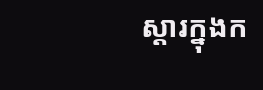ស្តារក្នុងក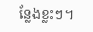ន្លែងខ្លះៗ។